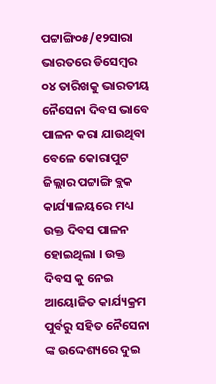ପଟ୍ଟାଙ୍ଗି୦୫/୧୨ସାରା ଭାରତରେ ଡିସେମ୍ବର ୦୪ ତାରିଖକୁ ଭାରତୀୟ ନୈସେନା ଦିବସ ଭାବେ ପାଳନ କରା ଯାଉଥିବା ବେଳେ କୋରାପୁଟ ଜିଲ୍ଲାର ପଟ୍ଟାଙ୍ଗି ବ୍ଲକ କାର୍ଯ୍ୟାଳୟରେ ମଧ୍ୟ ଉକ୍ତ ଦିବସ ପାଳନ ହୋଇଥିଲା । ଉକ୍ତ ଦିବସ କୁ ନେଇ ଆୟୋଜିତ କାର୍ଯ୍ୟକ୍ରମ ପୁର୍ବରୁ ସହିତ ନୈସେନା ଙ୍କ ଉଦ୍ଦେଶ୍ୟରେ ଦୁଇ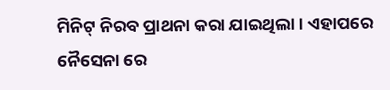ମିନିଟ୍ ନିରବ ପ୍ରାଥନା କରା ଯାଇଥିଲା । ଏହାପରେ ନୈସେନା ରେ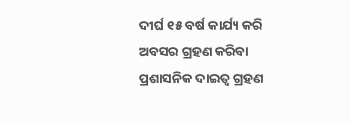ଦୀର୍ଘ ୧୫ ବର୍ଷ କାର୍ଯ୍ୟ କରି ଅବସର ଗ୍ରହଣ କରିବା ପ୍ରଶାସନିକ ଦାଇତ୍ଵ ଗ୍ରହଣ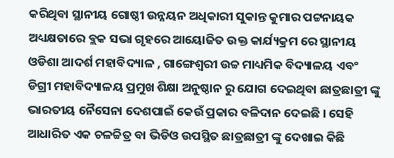କରିଥିବା ସ୍ଥାନୀୟ ଗୋଷ୍ଠୀ ଉନ୍ନୟନ ଅଧିକାରୀ ସୁକାନ୍ତ କୁମାର ପଟ୍ଟନାୟକ ଅଧ୍ୟକ୍ଷତାରେ ବ୍ଲକ ସଭା ଗୃହରେ ଆୟୋଜିତ ଉକ୍ତ କାର୍ଯ୍ୟକ୍ରମ ରେ ସ୍ଥାନୀୟ ଓଡିଶା ଆଦର୍ଶ ମହାବିଦ୍ୟାଳ , ଗାଙ୍ଗେଶ୍ୱରୀ ଉଚ୍ଚ ମାଧ୍ୟମିକ ବିଦ୍ୟାଳୟ ଏବଂ ଡିଗ୍ରୀ ମହାବିଦ୍ୟାଳୟ ପ୍ରମୁଖ ଶିକ୍ଷା ଅନୁଷ୍ଠାନ ରୁ ଯୋଗ ଦେଇଥିବା ଛାତ୍ରଛାତ୍ରୀ ଙ୍କୁ ଭାରତୀୟ ନୈସେନା ଦେଶପାଇଁ କେଉଁ ପ୍ରକାର ବଳିଦାନ ଦେଇଛି । ସେହି ଆଧାରିତ ଏକ ଚଳଚ୍ଚିତ୍ର ବା ଭିଡିଓ ଉପସ୍ଥିତ ଛାତ୍ରଛାତ୍ରୀ ଙ୍କୁ ଦେଖାଇ କିଛି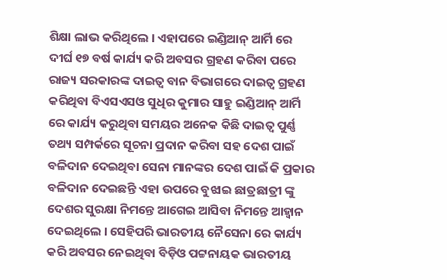ଶିକ୍ଷା ଲାଭ କରିଥିଲେ । ଏହାପରେ ଇଣ୍ଡିଆନ୍ ଆର୍ମି ରେ ଦୀର୍ଘ ୧୭ ବର୍ଷ କାର୍ଯ୍ୟ କରି ଅବସର ଗ୍ରହଣ କରିବା ପରେ ରାଜ୍ୟ ସରକାରଙ୍କ ଦାଇତ୍ଵ ବାନ ବିଭାଗରେ ଦାଇତ୍ଵ ଗ୍ରହଣ କରିଥିବା ବିଏସଏସଓ ସୁଧିର କୁମାର ସାହୁ ଇଣ୍ଡିଆନ୍ ଆର୍ମି ରେ କାର୍ଯ୍ୟ କରୁଥିବା ସମୟର ଅନେକ କିଛି ଦାଇତ୍ଵ ପୁର୍ଣ୍ଣ ତଥ୍ୟ ସମ୍ପର୍କରେ ସୂଚନା ପ୍ରଦାନ କରିବା ସହ ଦେଶ ପାଇଁ ବଳିଦାନ ଦେଇଥିବା ସେନା ମାନଙ୍କର ଦେଶ ପାଇଁ କି ପ୍ରକାର ବଳିଦାନ ଦେଇଛନ୍ତି ଏହା ଉପରେ ବୁଝାଇ ଛାତ୍ରଛାତ୍ରୀ ଙ୍କୁ ଦେଶର ସୁରକ୍ଷା ନିମନ୍ତେ ଆଗେଇ ଆସିବା ନିମନ୍ତେ ଆହ୍ୱାନ ଦେଇଥିଲେ । ସେହିପରି ଭାରତୀୟ ନୈସେନା ରେ କାର୍ଯ୍ୟ କରି ଅବସର ନେଇଥିବା ବିଡ଼ିଓ ପଟ୍ଟନାୟକ ଭାରତୀୟ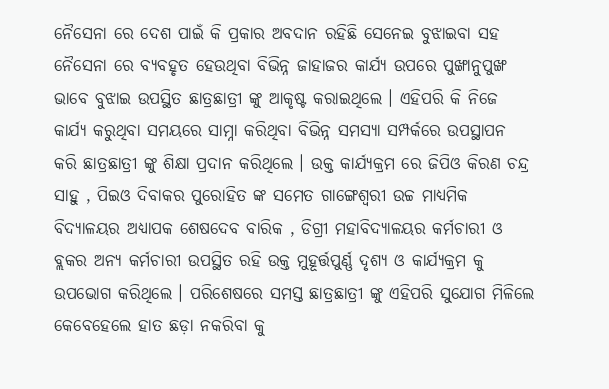ନୈସେନା ରେ ଦେଶ ପାଇଁ କି ପ୍ରକାର ଅବଦାନ ରହିଛି ସେନେଇ ବୁଝାଇବା ସହ ନୈସେନା ରେ ବ୍ୟବହୃତ ହେଉଥିବା ବିଭିନ୍ନ ଜାହାଜର କାର୍ଯ୍ୟ ଉପରେ ପୁଙ୍ଖାନୁପୁଙ୍ଖ ଭାବେ ବୁଝାଇ ଉପସ୍ଥିତ ଛାତ୍ରଛାତ୍ରୀ ଙ୍କୁ ଆକୃଷ୍ଟ କରାଇଥିଲେ । ଏହିପରି କି ନିଜେ କାର୍ଯ୍ୟ କରୁଥିବା ସମୟରେ ସାମ୍ନା କରିଥିବା ବିଭିନ୍ନ ସମସ୍ୟା ସମ୍ପର୍କରେ ଉପସ୍ଥାପନ କରି ଛାତ୍ରଛାତ୍ରୀ ଙ୍କୁ ଶିକ୍ଷା ପ୍ରଦାନ କରିଥିଲେ । ଉକ୍ତ କାର୍ଯ୍ୟକ୍ରମ ରେ ଜିପିଓ କିରଣ ଚନ୍ଦ୍ର ସାହୁ , ପିଇଓ ଦିବାକର ପୁରୋହିତ ଙ୍କ ସମେତ ଗାଙ୍ଗେଶ୍ୱରୀ ଉଚ୍ଚ ମାଧ୍ୟମିକ ବିଦ୍ୟାଳୟର ଅଧ୍ୟାପକ ଶେଷଦେବ ବାରିକ , ଡିଗ୍ରୀ ମହାବିଦ୍ୟାଳୟର କର୍ମଚାରୀ ଓ ବ୍ଲକର ଅନ୍ୟ କର୍ମଚାରୀ ଉପସ୍ଥିତ ରହି ଉକ୍ତ ମୁହୂର୍ତ୍ତପୁର୍ଣ୍ଣ ଦୃଶ୍ୟ ଓ କାର୍ଯ୍ୟକ୍ରମ କୁ ଉପଭୋଗ କରିଥିଲେ । ପରିଶେଷରେ ସମସ୍ତ ଛାତ୍ରଛାତ୍ରୀ ଙ୍କୁ ଏହିପରି ସୁଯୋଗ ମିଳିଲେ କେବେହେଲେ ହାତ ଛଡ଼ା ନକରିବା କୁ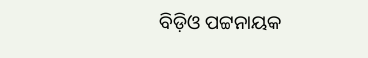ବିଡ଼ିଓ ପଟ୍ଟନାୟକ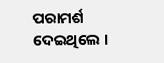ପରାମର୍ଶ ଦେଇଥିଲେ ।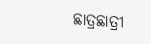ଛାତ୍ରଛାତ୍ରୀ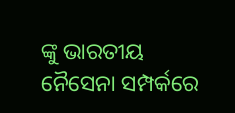ଙ୍କୁ ଭାରତୀୟ ନୈସେନା ସମ୍ପର୍କରେ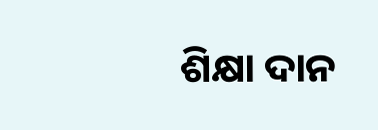ଶିକ୍ଷା ଦାନ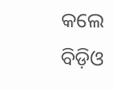କଲେ ବିଡ଼ିଓ